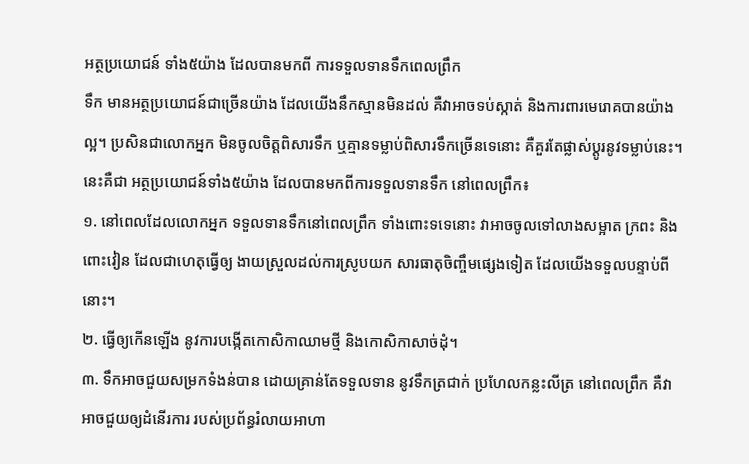អត្ថប្រយោជន៍ ទាំង៥យ៉ាង ដែលបានមកពី ការទទួលទានទឹកពេលព្រឹក
ទឹក មានអត្ថប្រយោជន៍ជាច្រើនយ៉ាង ដែលយើងនឹកស្មានមិនដល់ គឺវាអាចទប់ស្កាត់ និងការពារមេរោគបានយ៉ាងល្អ។ ប្រសិនជាលោកអ្នក មិនចូលចិត្តពិសារទឹក ឬគ្មានទម្លាប់ពិសារទឹកច្រើនទេនោះ គឺគួរតែផ្លាស់ប្តូរនូវទម្លាប់នេះ។
នេះគឺជា អត្ថប្រយោជន៍ទាំង៥យ៉ាង ដែលបានមកពីការទទួលទានទឹក នៅពេលព្រឹក៖
១. នៅពេលដែលលោកអ្នក ទទួលទានទឹកនៅពេលព្រឹក ទាំងពោះទទេនោះ វាអាចចូលទៅលាងសម្អាត ក្រពះ និង ពោះវៀន ដែលជាហេតុធ្វើឲ្យ ងាយស្រួលដល់ការស្រូបយក សារធាតុចិញ្ចឹមផ្សេងទៀត ដែលយើងទទួលបន្ទាប់ពីនោះ។
២. ធ្វើឲ្យកើនឡើង នូវការបង្កើតកោសិកាឈាមថ្មី និងកោសិកាសាច់ដុំ។
៣. ទឹកអាចជួយសម្រកទំងន់បាន ដោយគ្រាន់តែទទួលទាន នូវទឹកត្រជាក់ ប្រហែលកន្លះលីត្រ នៅពេលព្រឹក គឺវាអាចជួយឲ្យដំនើរការ របស់ប្រព័ន្ធរំលាយអាហា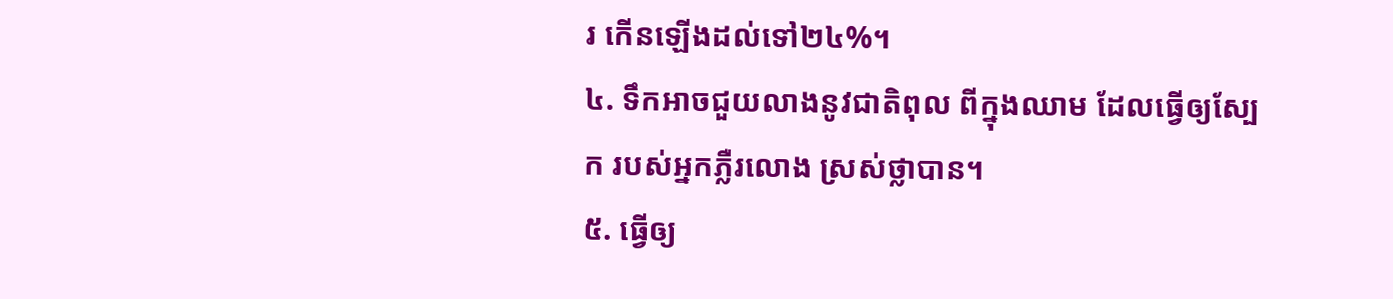រ កើនឡើងដល់ទៅ២៤%។
៤. ទឹកអាចជួយលាងនូវជាតិពុល ពីក្នុងឈាម ដែលធ្វើឲ្យស្បែក របស់អ្នកភ្លឺរលោង ស្រស់ថ្លាបាន។
៥. ធ្វើឲ្យ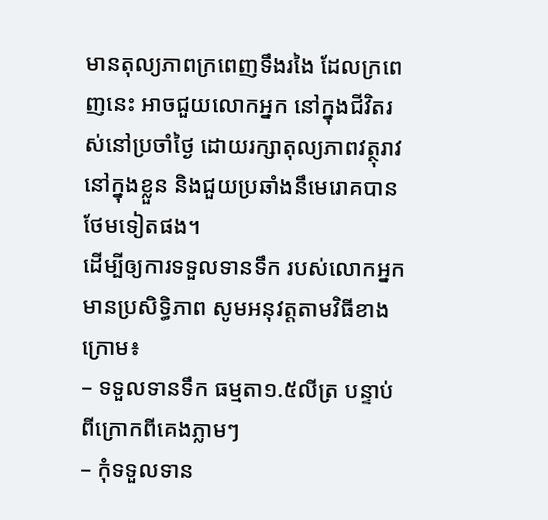មានតុល្យភាពក្រពេញទឹងរងៃ ដែលក្រពេញនេះ អាចជួយលោកអ្នក នៅក្នុងជីវិតរស់នៅប្រចាំថ្ងៃ ដោយរក្សាតុល្យភាពវត្ថុរាវនៅក្នុងខ្លួន និងជួយប្រឆាំងនឹមេរោគបានថែមទៀតផង។
ដើម្បីឲ្យការទទួលទានទឹក របស់លោកអ្នកមានប្រសិទ្ធិភាព សូមអនុវត្តតាមវិធីខាងក្រោម៖
– ទទួលទានទឹក ធម្មតា១.៥លីត្រ បន្ទាប់ពីក្រោកពីគេងភ្លាមៗ
– កុំទទួលទាន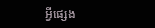អ្វីផ្សេង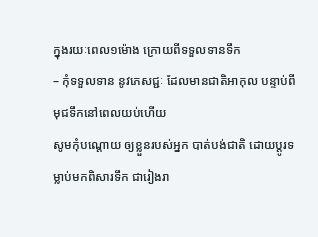ក្នុងរយៈពេល១ម៉ោង ក្រោយពីទទួលទានទឹក
– កុំទទួលទាន នូវភេសជ្ជៈ ដែលមានជាតិអាកុល បន្ទាប់ពីមុជទឹកនៅពេលយប់ហើយ
សូមកុំបណ្តោយ ឲ្យខ្លួនរបស់អ្នក បាត់បង់ជាតិ ដោយប្តូរទម្លាប់មកពិសារទឹក ជារៀងរា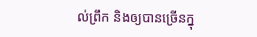ល់ព្រឹក និងឲ្យបានច្រើនក្នុ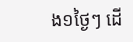ង១ថ្ងៃៗ ដើ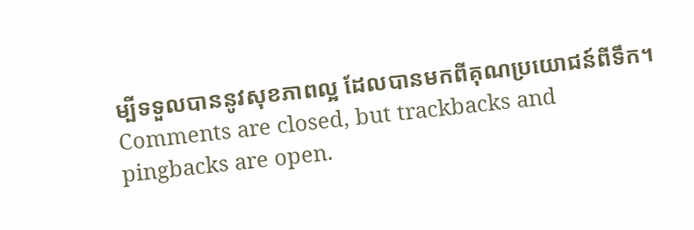ម្បីទទួលបាននូវសុខភាពល្អ ដែលបានមកពីគុណប្រយោជន៍ពីទឹក។
Comments are closed, but trackbacks and pingbacks are open.